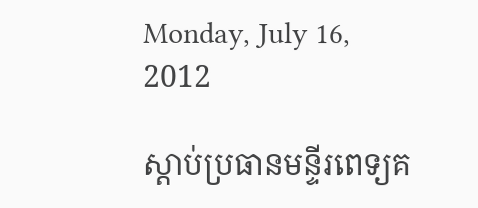Monday, July 16, 2012

ស្ដាប់ប្រធានមន្ទីរពេទ្យគ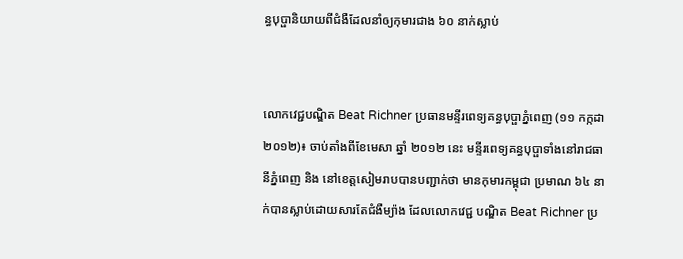ន្ធបុប្ផានិយាយពីជំងឺដែលនាំឲ្យកុមារជាង ៦០ នាក់ស្លាប់


លោកវេជ្ជបណ្ឌិត Beat Richner ប្រធានមន្ទីរពេទ្យគន្ធបុប្ផាភ្នំពេញ (១១ កក្កដា ២០១២)៖ ចាប់តាំងពីខែមេសា ឆ្នាំ ២០១២ នេះ មន្ទីរពេទ្យគន្ធបុប្ផាទាំងនៅរាជធានីភ្នំពេញ និង នៅខេត្តសៀមរាបបានបញ្ជាក់ថា មានកុមារកម្ពុជា ប្រមាណ ៦៤ នាក់បានស្លាប់ដោយសារតែជំងឺម្យ៉ាង ដែលលោកវេជ្ជ បណ្ឌិត Beat Richner ប្រ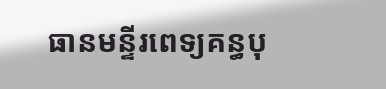ធានមន្ទីរពេទ្យគន្ធបុ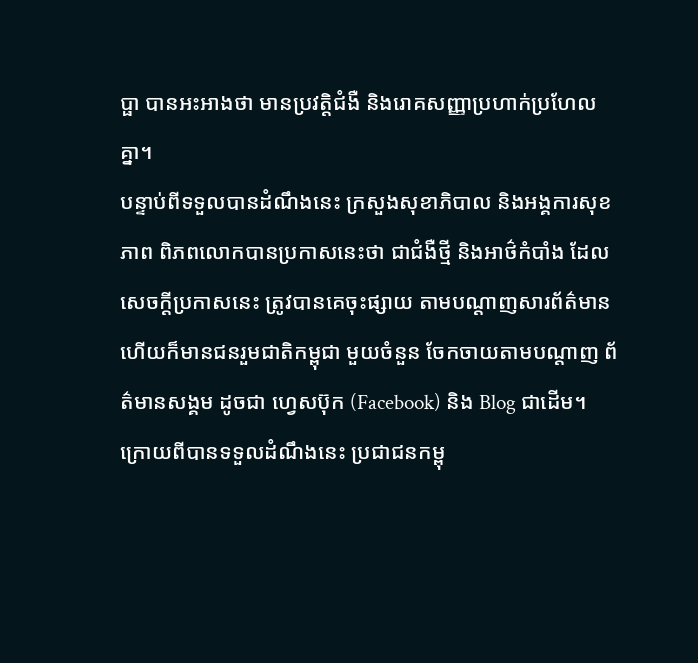ប្ផា បានអះអាងថា មានប្រវត្តិជំងឺ និងរោគសញ្ញាប្រហាក់ប្រហែល គ្នា។
បន្ទាប់ពីទទួលបានដំណឹងនេះ ក្រសួងសុខាភិបាល និងអង្គការសុខភាព ពិភពលោកបានប្រកាសនេះថា ជាជំងឺថ្មី និងអាថ៌កំបាំង ដែលសេចក្ដីប្រកាសនេះ ត្រូវបានគេចុះផ្សាយ តាមបណ្ដាញសារព័ត៌មាន ហើយក៏មានជនរួមជាតិកម្ពុជា មួយចំនួន ចែកចាយតាមបណ្ដាញ ព័ត៌មានសង្គម ដូចជា ហ្វេសប៊ុក (Facebook) និង Blog ជាដើម។
ក្រោយពីបានទទួលដំណឹងនេះ ប្រជាជនកម្ពុ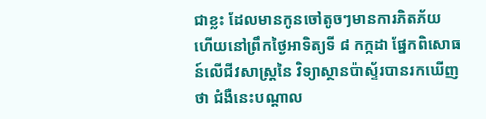ជាខ្លះ ដែលមានកូនចៅតូចៗមានការភិតភ័យ ហើយនៅព្រឹកថ្ងៃអាទិត្យទី ៨ កក្កដា ផ្នែកពិសោធន៍លើជីវសាស្ត្រនៃ វិទ្យាស្ថានប៉ាស្ទ័របានរកឃើញថា ជំងឺនេះបណ្ដាល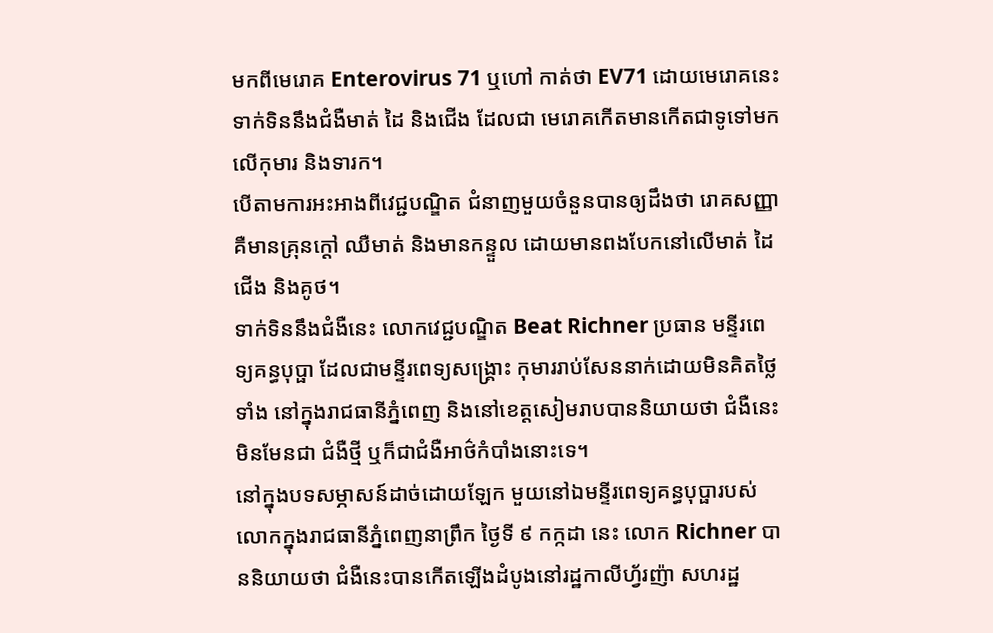មកពីមេរោគ Enterovirus 71 ឬហៅ កាត់ថា EV71 ដោយមេរោគនេះទាក់ទិននឹងជំងឺមាត់ ដៃ និងជើង ដែលជា មេរោគកើតមានកើតជាទូទៅមកលើកុមារ និងទារក។
បើតាមការអះអាងពីវេជ្ជបណ្ឌិត ជំនាញមួយចំនួនបានឲ្យដឹងថា រោគសញ្ញាគឺមានគ្រុនក្ដៅ ឈឺមាត់ និងមានកន្ទួល ដោយមានពងបែកនៅលើមាត់ ដៃ ជើង និងគូថ។
ទាក់ទិននឹងជំងឺនេះ លោកវេជ្ជបណ្ឌិត Beat Richner ប្រធាន មន្ទីរពេទ្យគន្ធបុប្ផា ដែលជាមន្ទីរពេទ្យសង្គ្រោះ កុមាររាប់សែននាក់ដោយមិនគិតថ្លៃទាំង នៅក្នុងរាជធានីភ្នំពេញ និងនៅខេត្តសៀមរាបបាននិយាយថា ជំងឺនេះ មិនមែនជា ជំងឺថ្មី ឬក៏ជាជំងឺអាថ៌កំបាំងនោះទេ។
នៅក្នុងបទសម្ភាសន៍ដាច់ដោយឡែក មួយនៅឯមន្ទីរពេទ្យគន្ធបុប្ផារបស់លោកក្នុងរាជធានីភ្នំពេញនាព្រឹក ថ្ងៃទី ៩ កក្កដា នេះ លោក Richner បាននិយាយថា ជំងឺនេះបានកើតឡើងដំបូងនៅរដ្ឋកាលីហ្វ័រញ៉ា សហរដ្ឋ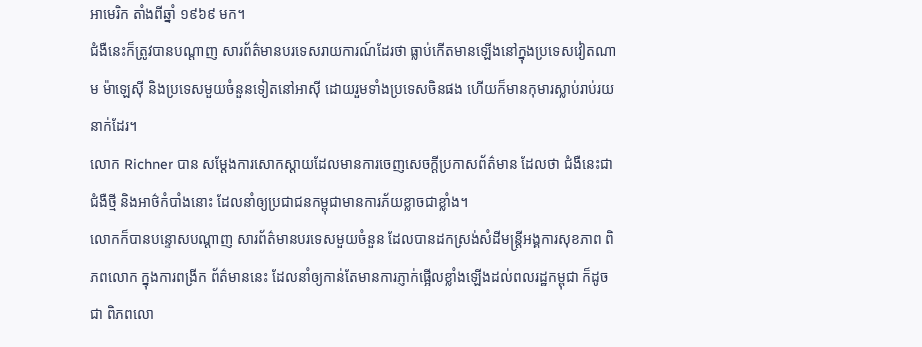អាមេរិក តាំងពីឆ្នាំ ១៩៦៩ មក។
ជំងឺនេះក៏ត្រូវបានបណ្ដាញ សារព័ត៌មានបរទេសរាយការណ៍ដែរថា ធ្លាប់កើតមានឡើងនៅក្នុងប្រទេសវៀតណាម ម៉ាឡេស៊ី និងប្រទេសមួយចំនួនទៀតនៅអាស៊ី ដោយរួមទាំងប្រទេសចិនផង ហើយក៏មានកុមារស្លាប់រាប់រយនាក់ដែរ។
លោក Richner បាន សម្ដែងការសោកស្ដាយដែលមានការចេញសេចក្ដីប្រកាសព័ត៌មាន ដែលថា ជំងឺនេះជាជំងឺថ្មី និងអាថ៌កំបាំងនោះ ដែលនាំឲ្យប្រជាជនកម្ពុជាមានការភ័យខ្លាចជាខ្លាំង។
លោកក៏បានបន្ទោសបណ្ដាញ សារព័ត៌មានបរទេសមួយចំនួន ដែលបានដកស្រង់សំដីមន្ត្រីអង្គការសុខភាព ពិភពលោក ក្នុងការពង្រីក ព័ត៌មាននេះ ដែលនាំឲ្យកាន់តែមានការភ្ញាក់ផ្អើលខ្លាំងឡើងដល់ពលរដ្ឋកម្ពុជា ក៏ដូចជា ពិភពលោ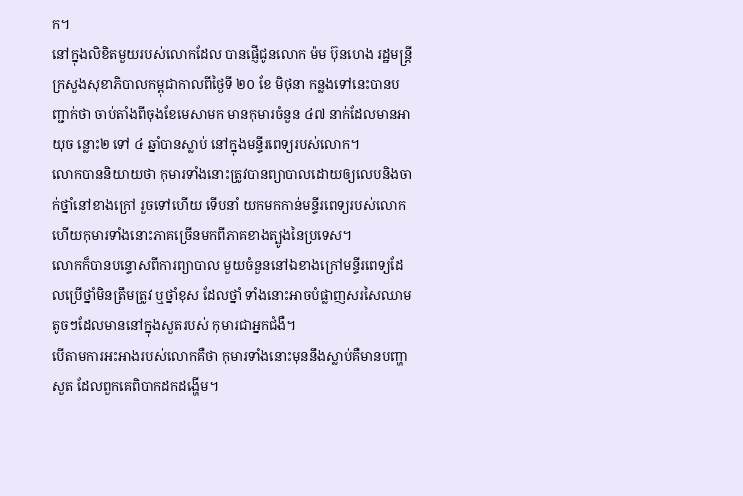ក។
នៅក្នុងលិខិតមួយរបស់លោកដែល បានផ្ញើជូនលោក ម៉ម ប៊ុនហេង រដ្ឋមន្ត្រីក្រសួងសុខាភិបាលកម្ពុជាកាលពីថ្ងៃទី ២០ ខែ មិថុនា កន្លងទៅនេះបានបញ្ជាក់ថា ចាប់តាំងពីចុងខែមេសាមក មានកុមារចំនួន ៤៧ នាក់ដែលមានអាយុច ន្លោះ២ ទៅ ៤ ឆ្នាំបានស្លាប់ នៅក្នុងមន្ទីរពេទ្យរបស់លោក។
លោកបាននិយាយថា កុមារទាំងនោះត្រូវបានព្យាបាលដោយឲ្យលេបនិងចាក់ថ្នាំនៅខាងក្រៅ រួចទៅហើយ ទើបនាំ យកមកកាន់មន្ទីរពេទ្យរបស់លោក ហើយកុមារទាំងនោះភាគច្រើនមកពីភាគខាងត្បូងនៃប្រទេស។
លោកក៏បានបន្ទោសពីការព្យាបាល មួយចំនួននៅឯខាងក្រៅមន្ទីរពេទ្យដែលប្រើថ្នាំមិនត្រឹមត្រូវ ឬថ្នាំខុស ដែលថ្នាំ ទាំងនោះអាចបំផ្លាញសរសៃឈាមតូចៗដែលមាននៅក្នុងសួតរបស់ កុមារជាអ្នកជំងឺ។
បើតាមការអះអាងរបស់លោកគឺថា កុមារទាំងនោះមុននឹងស្លាប់គឺមានបញ្ហាសួត ដែលពួកគេពិបាកដកដង្ហើម។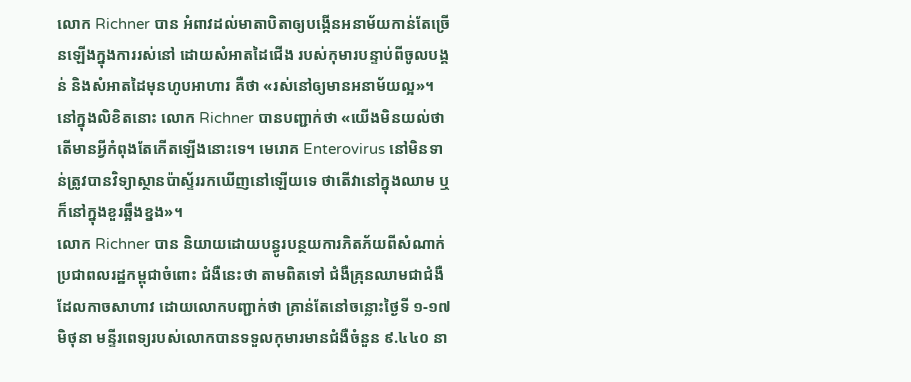លោក Richner បាន អំពាវដល់មាតាបិតាឲ្យបង្កើនអនាម័យកាន់តែច្រើនឡើងក្នុងការរស់នៅ ដោយសំអាតដៃជើង របស់កុមារបន្ទាប់ពីចូលបង្គន់ និងសំអាតដៃមុនហូបអាហារ គឺថា «រស់នៅឲ្យមានអនាម័យល្អ»។
នៅក្នុងលិខិតនោះ លោក Richner បានបញ្ជាក់ថា «យើងមិនយល់ថាតើមានអ្វីកំពុងតែកើតឡើងនោះទេ។ មេរោគ Enterovirus នៅមិនទាន់ត្រូវបានវិទ្យាស្ថានប៉ាស្ទ័ររកឃើញនៅឡើយទេ ថាតើវានៅក្នុងឈាម ឬក៏នៅក្នុងខួរឆ្អឹងខ្នង»។
លោក Richner បាន និយាយដោយបន្ធូរបន្ថយការភិតភ័យពីសំណាក់ប្រជាពលរដ្ឋកម្ពុជាចំពោះ ជំងឺនេះថា តាមពិតទៅ ជំងឺគ្រុនឈាមជាជំងឺដែលកាចសាហាវ ដោយលោកបញ្ជាក់ថា គ្រាន់តែនៅចន្លោះថ្ងៃទី ១-១៧ មិថុនា មន្ទីរពេទ្យរបស់លោកបានទទួលកុមារមានជំងឺចំនួន ៩.៤៤០ នា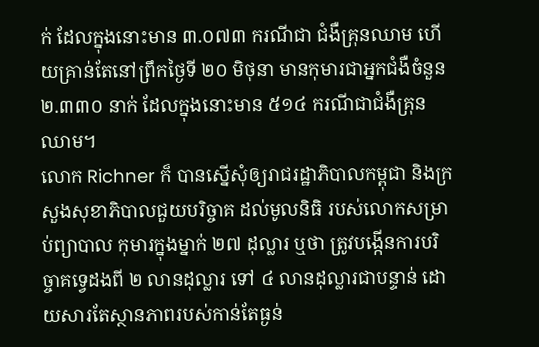ក់ ដែលក្នុងនោះមាន ៣.០៧៣ ករណីជា ជំងឺគ្រុនឈាម ហើយគ្រាន់តែនៅព្រឹកថ្ងៃទី ២០ មិថុនា មានកុមារជាអ្នកជំងឺចំនួន ២.៣៣០ នាក់ ដែលក្នុងនោះមាន ៥១៤ ករណីជាជំងឺគ្រុនឈាម។
លោក Richner ក៏ បានស្នើសុំឲ្យរាជរដ្ឋាភិបាលកម្ពុជា និងក្រសួងសុខាភិបាលជួយបរិច្ចាគ ដល់មូលនិធិ របស់លោកសម្រាប់ព្យាបាល កុមារក្នុងម្នាក់ ២៧ ដុល្លារ ឬថា ត្រូវបង្កើនការបរិច្ចាគទ្វេដងពី ២ លានដុល្លារ ទៅ ៤ លានដុល្លារជាបន្ទាន់ ដោយសារតែស្ថានភាពរបស់កាន់តែធ្ងន់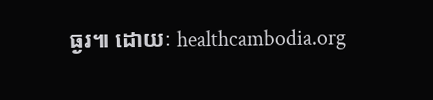ធ្ងរ៕ ដោយៈ healthcambodia.org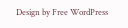Design by Free WordPress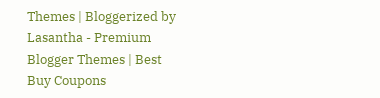Themes | Bloggerized by Lasantha - Premium Blogger Themes | Best Buy Coupons